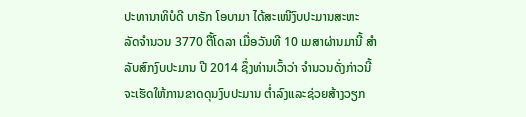ປະທານາທິບໍດີ ບາຣັກ ໂອບາມາ ໄດ້ສະເໜີງົບປະມານສະຫະ
ລັດຈໍານວນ 3770 ຕື້ໂດລາ ເມື່ອວັນທີ 10 ເມສາຜ່ານມານີ້ ສໍາ
ລັບສົກງົບປະມານ ປີ 2014 ຊຶ່ງທ່ານເວົ້າວ່າ ຈໍານວນດັ່ງກ່າວນີ້
ຈະເຮັດໃຫ້ການຂາດດຸນງົບປະມານ ຕໍ່າລົງແລະຊ່ວຍສ້າງວຽກ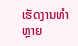ເຮັດງານທໍາຫຼາຍ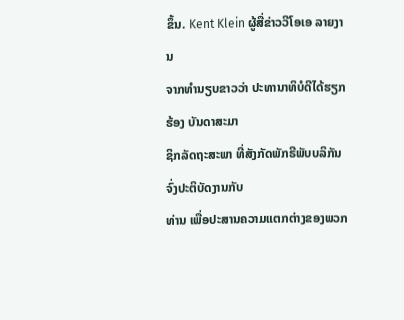ຂຶ້ນ. Kent Klein ຜູ້ສື່ຂ່າວວີໂອເອ ລາຍງານ
ຈາກທໍານຽບຂາວວ່າ ປະທານາທິບໍດີໄດ້ຮຽກຮ້ອງ ບັນດາສະມາ
ຊິກລັດຖະສະພາ ທີ່ສັງກັດພັກຣີພັບບລິກັນ ຈົ່ງປະຕິບັດງານກັບ
ທ່ານ ເພື່ອປະສານຄວາມແຕກຕ່າງຂອງພວກ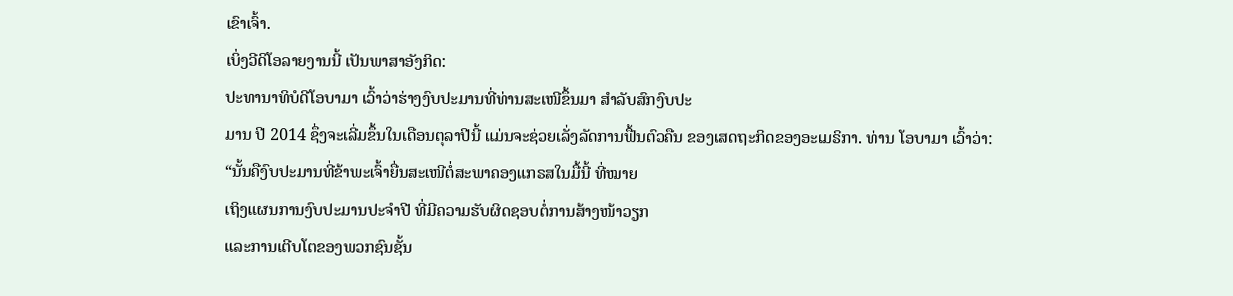ເຂົາເຈົ້າ.
ເບິ່ງວີດິໂອລາຍງານນີ້ ເປັນພາສາອັງກິດ:
ປະທານາທິບໍດີໂອບາມາ ເວົ້າວ່າຮ່າງງົບປະມານທີ່ທ່ານສະເໜີຂຶ້ນມາ ສໍາລັບສົກງົບປະ
ມານ ປີ 2014 ຊຶ່ງຈະເລີ່ມຂຶ້ນໃນເດືອນຕຸລາປີນີ້ ແມ່ນຈະຊ່ວຍເລັ່ງລັດການຟື້ນຕົວຄືນ ຂອງເສດຖະກິດຂອງອະເມຣິກາ. ທ່ານ ໂອບາມາ ເວົ້າວ່າ:
“ນັ້ນຄືງົບປະມານທີ່ຂ້າພະເຈົ້າຍື່ນສະເໜີຕໍ່ສະພາຄອງແກຣສໃນມື້ນີ້ ທີ່ໝາຍ
ເຖິງແຜນການງົບປະມານປະຈໍາປີ ທີ່ມີຄວາມຮັບຜິດຊອບຕໍ່ການສ້າງໜ້າວຽກ
ແລະການເຕີບໂຕຂອງພວກຊົນຊັ້ນ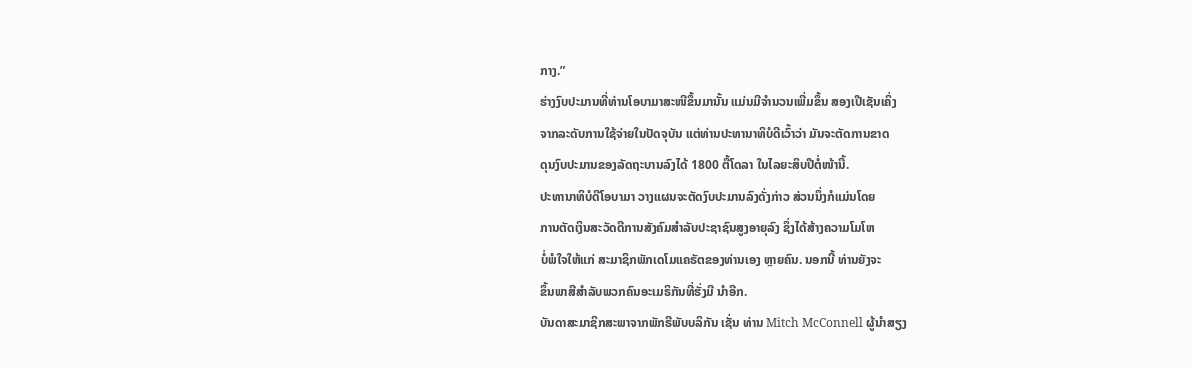ກາງ.”
ຮ່າງງົບປະມານທີ່ທ່ານໂອບາມາສະໜີຂຶ້ນມານັ້ນ ແມ່ນມີຈໍານວນເພີ່ມຂຶ້ນ ສອງເປີເຊັນເຄິ່ງ
ຈາກລະດັບການໃຊ້ຈ່າຍໃນປັດຈຸບັນ ແຕ່ທ່ານປະທານາທິບໍດີເວົ້າວ່າ ມັນຈະຕັດການຂາດ
ດຸນງົບປະມານຂອງລັດຖະບານລົງໄດ້ 1800 ຕື້ໂດລາ ໃນໄລຍະສິບປີຕໍ່ໜ້ານີ້.
ປະທານາທິບໍດີໂອບາມາ ວາງແຜນຈະຕັດງົບປະມານລົງດັ່ງກ່າວ ສ່ວນນຶ່ງກໍແມ່ນໂດຍ
ການຕັດເງິນສະວັດດີການສັງຄົມສໍາລັບປະຊາຊົນສູງອາຍຸລົງ ຊຶ່ງໄດ້ສ້າງຄວາມໂມໂຫ
ບໍ່ພໍໃຈໃຫ້ແກ່ ສະມາຊິກພັກເດໂມແຄຣັຕຂອງທ່ານເອງ ຫຼາຍຄົນ. ນອກນີ້ ທ່ານຍັງຈະ
ຂຶ້ນພາສີສໍາລັບພວກຄົນອະເມຣິກັນທີ່ຮັ່ງມີ ນໍາອີກ.
ບັນດາສະມາຊິກສະພາຈາກພັກຣີພັບບລິກັນ ເຊັ່ນ ທ່ານ Mitch McConnell ຜູ້ນໍາສຽງ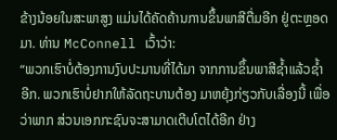ຂ້າງນ້ອຍໃນສະພາສູງ ແມ່ນໄດ້ຄັດຄ້ານການຂຶ້ນພາສີຕື່ມອີກ ຢູ່ຕະຫຼອດມາ. ທ່ານ McConnell ເວົ້າວ່າ:
“ພວກເຮົາບໍ່ຕ້ອງການງົບປະມານທີ່ໄດ້ມາ ຈາກການຂຶ້ນພາສີຊໍ້າແລ້ວຊໍ້າອີກ. ພວກເຮົາບໍ່ຢາກໃຫ້ລັດຖະບານຕ້ອງ ມາຫຍຸ້ງກ່ຽວກັບເລື່ອງນີ້ ເພື່ອວ່າພາກ ສ່ວນເອກກະຊົນຈະສາມາດເຕີບໂຕໄດ້ອີກ ຢ່າງ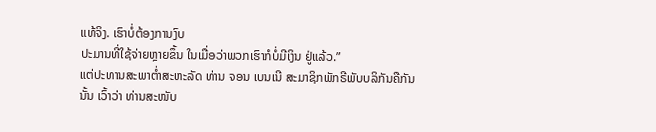ແທ້ຈິງ. ເຮົາບໍ່ຕ້ອງການງົບ
ປະມານທີ່ໃຊ້ຈ່າຍຫຼາຍຂຶ້ນ ໃນເມື່ອວ່າພວກເຮົາກໍບໍ່ມີເງິນ ຢູ່ແລ້ວ.”
ແຕ່ປະທານສະພາຕໍ່າສະຫະລັດ ທ່ານ ຈອນ ເບນເນີ ສະມາຊິກພັກຣີພັບບລິກັນຄືກັນ
ນັ້ນ ເວົ້າວ່າ ທ່ານສະໜັບ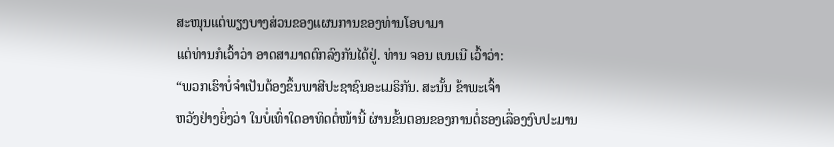ສະໜຸນແຕ່ພຽງບາງສ່ວນຂອງແຜນການຂອງທ່ານໂອບາມາ
ແຕ່ທ່ານກໍເວົ້າວ່າ ອາດສາມາດຕົກລົງກັນໄດ້ຢູ່. ທ່ານ ຈອນ ເບນເນີ ເວົ້າວ່າ:
“ພວກເຮົາບໍ່ຈໍາເປັນຕ້ອງຂຶ້ນພາສີປະຊາຊົນອະເມຣິກັນ. ສະນັ້ນ ຂ້າພະເຈົ້າ
ຫວັງຢ່າງຍິ່ງວ່າ ໃນບໍ່ເທົ່າໃດອາທິດຕໍ່ໜ້ານີ້ ຜ່ານຂັ້ນຕອນຂອງການຕໍ່ຮອງເລື່ອງງົບປະມານ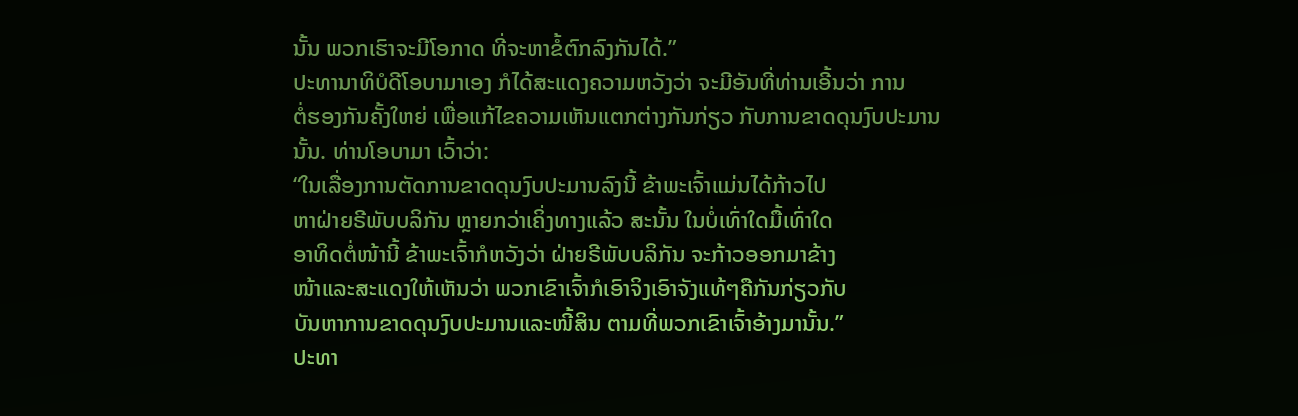ນັ້ນ ພວກເຮົາຈະມີໂອກາດ ທີ່ຈະຫາຂໍ້ຕົກລົງກັນໄດ້.”
ປະທານາທິບໍດີໂອບາມາເອງ ກໍໄດ້ສະແດງຄວາມຫວັງວ່າ ຈະມີອັນທີ່ທ່ານເອີ້ນວ່າ ການ
ຕໍ່ຮອງກັນຄັ້ງໃຫຍ່ ເພື່ອແກ້ໄຂຄວາມເຫັນແຕກຕ່າງກັນກ່ຽວ ກັບການຂາດດຸນງົບປະມານ
ນັ້ນ. ທ່ານໂອບາມາ ເວົ້າວ່າ:
“ໃນເລື່ອງການຕັດການຂາດດຸນງົບປະມານລົງນີ້ ຂ້າພະເຈົ້າແມ່ນໄດ້ກ້າວໄປ
ຫາຝ່າຍຣີພັບບລິກັນ ຫຼາຍກວ່າເຄິ່ງທາງແລ້ວ ສະນັ້ນ ໃນບໍ່ເທົ່າໃດມື້ເທົ່າໃດ
ອາທິດຕໍ່ໜ້ານີ້ ຂ້າພະເຈົ້າກໍຫວັງວ່າ ຝ່າຍຣີພັບບລິກັນ ຈະກ້າວອອກມາຂ້າງ
ໜ້າແລະສະແດງໃຫ້ເຫັນວ່າ ພວກເຂົາເຈົ້າກໍເອົາຈິງເອົາຈັງແທ້ໆຄືກັນກ່ຽວກັບ
ບັນຫາການຂາດດຸນງົບປະມານແລະໜີ້ສິນ ຕາມທີ່ພວກເຂົາເຈົ້າອ້າງມານັ້ນ.”
ປະທາ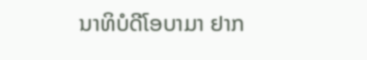ນາທິບໍດີໂອບາມາ ຢາກ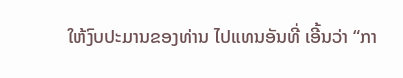ໃຫ້ງົບປະມານຂອງທ່ານ ໄປແທນອັນທີ່ ເອີ້ນວ່າ “ກາ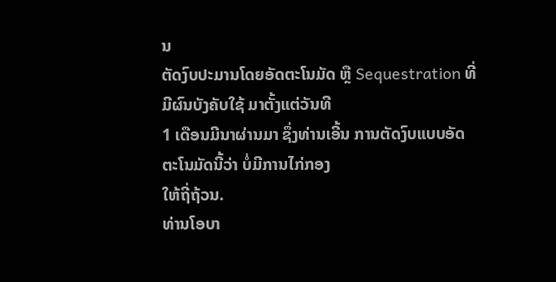ນ
ຕັດງົບປະມານໂດຍອັດຕະໂນມັດ ຫຼື Sequestration ທີ່ມີຜົນບັງຄັບໃຊ້ ມາຕັ້ງແຕ່ວັນທີ
1 ເດືອນມີນາຜ່ານມາ ຊຶ່ງທ່ານເອີ້ນ ການຕັດງົບແບບອັດຕະໂນມັດນີ້ວ່າ ບໍ່ມີການໄກ່ກອງ
ໃຫ້ຖີ່ຖ້ວນ.
ທ່ານໂອບາ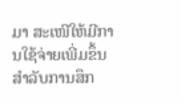ມາ ສະເໜີໃຫ້ມີການໃຊ້ຈ່າຍເພີ່ມຂຶ້ນ ສໍາລັບການສຶກ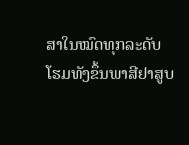ສາໃນໝົດທຸກລະດັບ
ໂຮມທັງຂຶ້ນພາສີຢາສູບ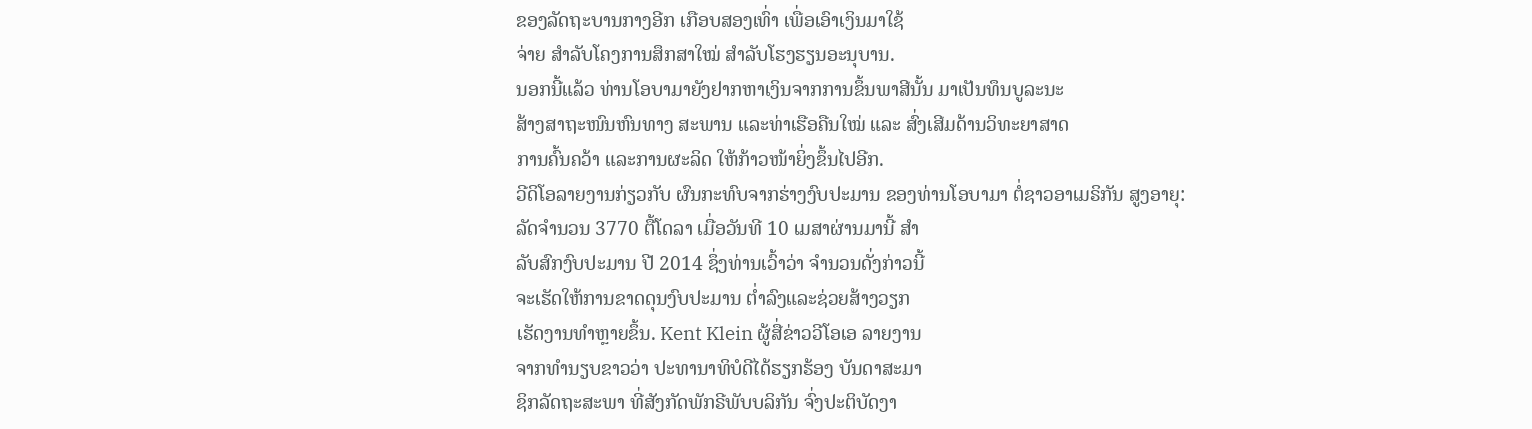ຂອງລັດຖະບານກາງອີກ ເກືອບສອງເທົ່າ ເພື່ອເອົາເງິນມາໃຊ້
ຈ່າຍ ສໍາລັບໂຄງການສຶກສາໃໝ່ ສໍາລັບໂຮງຮຽນອະນຸບານ.
ນອກນີ້ແລ້ວ ທ່ານໂອບາມາຍັງຢາກຫາເງິນຈາກການຂຶ້ນພາສີນັ້ນ ມາເປັນທຶນບູລະນະ
ສ້າງສາຖະໜົນຫົນທາງ ສະພານ ແລະທ່າເຮືອຄືນໃໝ່ ແລະ ສົ່ງເສີມດ້ານວິທະຍາສາດ
ການຄົ້ນຄວ້າ ແລະການຜະລິດ ໃຫ້ກ້າວໜ້າຍິ່ງຂຶ້ນໄປອີກ.
ວີດິໂອລາຍງານກ່ຽວກັບ ຜົນກະທົບຈາກຮ່າງງົບປະມານ ຂອງທ່ານໂອບາມາ ຕໍ່ຊາວອາເມຣິກັນ ສູງອາຍຸ:
ລັດຈໍານວນ 3770 ຕື້ໂດລາ ເມື່ອວັນທີ 10 ເມສາຜ່ານມານີ້ ສໍາ
ລັບສົກງົບປະມານ ປີ 2014 ຊຶ່ງທ່ານເວົ້າວ່າ ຈໍານວນດັ່ງກ່າວນີ້
ຈະເຮັດໃຫ້ການຂາດດຸນງົບປະມານ ຕໍ່າລົງແລະຊ່ວຍສ້າງວຽກ
ເຮັດງານທໍາຫຼາຍຂຶ້ນ. Kent Klein ຜູ້ສື່ຂ່າວວີໂອເອ ລາຍງານ
ຈາກທໍານຽບຂາວວ່າ ປະທານາທິບໍດີໄດ້ຮຽກຮ້ອງ ບັນດາສະມາ
ຊິກລັດຖະສະພາ ທີ່ສັງກັດພັກຣີພັບບລິກັນ ຈົ່ງປະຕິບັດງາ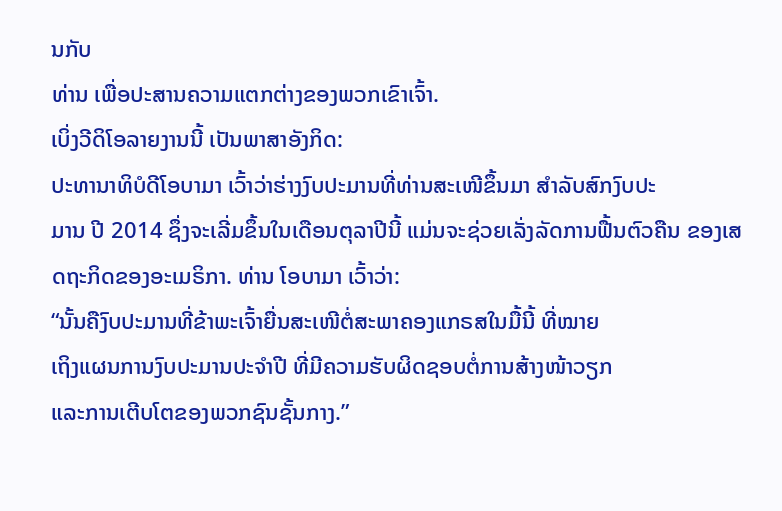ນກັບ
ທ່ານ ເພື່ອປະສານຄວາມແຕກຕ່າງຂອງພວກເຂົາເຈົ້າ.
ເບິ່ງວີດິໂອລາຍງານນີ້ ເປັນພາສາອັງກິດ:
ປະທານາທິບໍດີໂອບາມາ ເວົ້າວ່າຮ່າງງົບປະມານທີ່ທ່ານສະເໜີຂຶ້ນມາ ສໍາລັບສົກງົບປະ
ມານ ປີ 2014 ຊຶ່ງຈະເລີ່ມຂຶ້ນໃນເດືອນຕຸລາປີນີ້ ແມ່ນຈະຊ່ວຍເລັ່ງລັດການຟື້ນຕົວຄືນ ຂອງເສດຖະກິດຂອງອະເມຣິກາ. ທ່ານ ໂອບາມາ ເວົ້າວ່າ:
“ນັ້ນຄືງົບປະມານທີ່ຂ້າພະເຈົ້າຍື່ນສະເໜີຕໍ່ສະພາຄອງແກຣສໃນມື້ນີ້ ທີ່ໝາຍ
ເຖິງແຜນການງົບປະມານປະຈໍາປີ ທີ່ມີຄວາມຮັບຜິດຊອບຕໍ່ການສ້າງໜ້າວຽກ
ແລະການເຕີບໂຕຂອງພວກຊົນຊັ້ນກາງ.”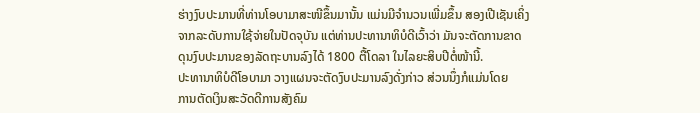ຮ່າງງົບປະມານທີ່ທ່ານໂອບາມາສະໜີຂຶ້ນມານັ້ນ ແມ່ນມີຈໍານວນເພີ່ມຂຶ້ນ ສອງເປີເຊັນເຄິ່ງ
ຈາກລະດັບການໃຊ້ຈ່າຍໃນປັດຈຸບັນ ແຕ່ທ່ານປະທານາທິບໍດີເວົ້າວ່າ ມັນຈະຕັດການຂາດ
ດຸນງົບປະມານຂອງລັດຖະບານລົງໄດ້ 1800 ຕື້ໂດລາ ໃນໄລຍະສິບປີຕໍ່ໜ້ານີ້.
ປະທານາທິບໍດີໂອບາມາ ວາງແຜນຈະຕັດງົບປະມານລົງດັ່ງກ່າວ ສ່ວນນຶ່ງກໍແມ່ນໂດຍ
ການຕັດເງິນສະວັດດີການສັງຄົມ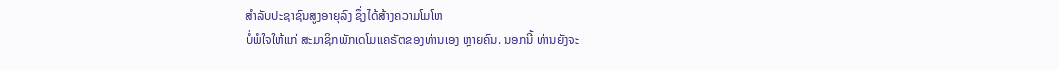ສໍາລັບປະຊາຊົນສູງອາຍຸລົງ ຊຶ່ງໄດ້ສ້າງຄວາມໂມໂຫ
ບໍ່ພໍໃຈໃຫ້ແກ່ ສະມາຊິກພັກເດໂມແຄຣັຕຂອງທ່ານເອງ ຫຼາຍຄົນ. ນອກນີ້ ທ່ານຍັງຈະ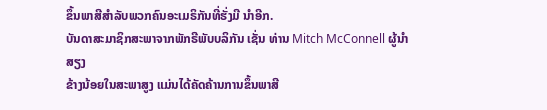ຂຶ້ນພາສີສໍາລັບພວກຄົນອະເມຣິກັນທີ່ຮັ່ງມີ ນໍາອີກ.
ບັນດາສະມາຊິກສະພາຈາກພັກຣີພັບບລິກັນ ເຊັ່ນ ທ່ານ Mitch McConnell ຜູ້ນໍາສຽງ
ຂ້າງນ້ອຍໃນສະພາສູງ ແມ່ນໄດ້ຄັດຄ້ານການຂຶ້ນພາສີ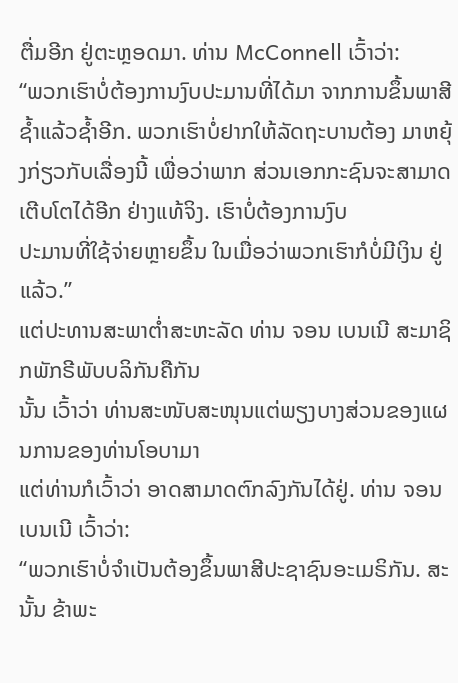ຕື່ມອີກ ຢູ່ຕະຫຼອດມາ. ທ່ານ McConnell ເວົ້າວ່າ:
“ພວກເຮົາບໍ່ຕ້ອງການງົບປະມານທີ່ໄດ້ມາ ຈາກການຂຶ້ນພາສີຊໍ້າແລ້ວຊໍ້າອີກ. ພວກເຮົາບໍ່ຢາກໃຫ້ລັດຖະບານຕ້ອງ ມາຫຍຸ້ງກ່ຽວກັບເລື່ອງນີ້ ເພື່ອວ່າພາກ ສ່ວນເອກກະຊົນຈະສາມາດເຕີບໂຕໄດ້ອີກ ຢ່າງແທ້ຈິງ. ເຮົາບໍ່ຕ້ອງການງົບ
ປະມານທີ່ໃຊ້ຈ່າຍຫຼາຍຂຶ້ນ ໃນເມື່ອວ່າພວກເຮົາກໍບໍ່ມີເງິນ ຢູ່ແລ້ວ.”
ແຕ່ປະທານສະພາຕໍ່າສະຫະລັດ ທ່ານ ຈອນ ເບນເນີ ສະມາຊິກພັກຣີພັບບລິກັນຄືກັນ
ນັ້ນ ເວົ້າວ່າ ທ່ານສະໜັບສະໜຸນແຕ່ພຽງບາງສ່ວນຂອງແຜນການຂອງທ່ານໂອບາມາ
ແຕ່ທ່ານກໍເວົ້າວ່າ ອາດສາມາດຕົກລົງກັນໄດ້ຢູ່. ທ່ານ ຈອນ ເບນເນີ ເວົ້າວ່າ:
“ພວກເຮົາບໍ່ຈໍາເປັນຕ້ອງຂຶ້ນພາສີປະຊາຊົນອະເມຣິກັນ. ສະນັ້ນ ຂ້າພະ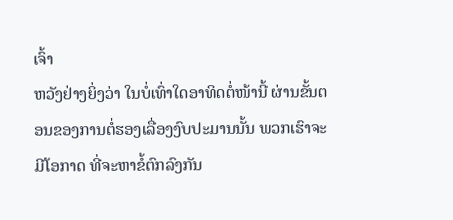ເຈົ້າ
ຫວັງຢ່າງຍິ່ງວ່າ ໃນບໍ່ເທົ່າໃດອາທິດຕໍ່ໜ້ານີ້ ຜ່ານຂັ້ນຕອນຂອງການຕໍ່ຮອງເລື່ອງງົບປະມານນັ້ນ ພວກເຮົາຈະມີໂອກາດ ທີ່ຈະຫາຂໍ້ຕົກລົງກັນ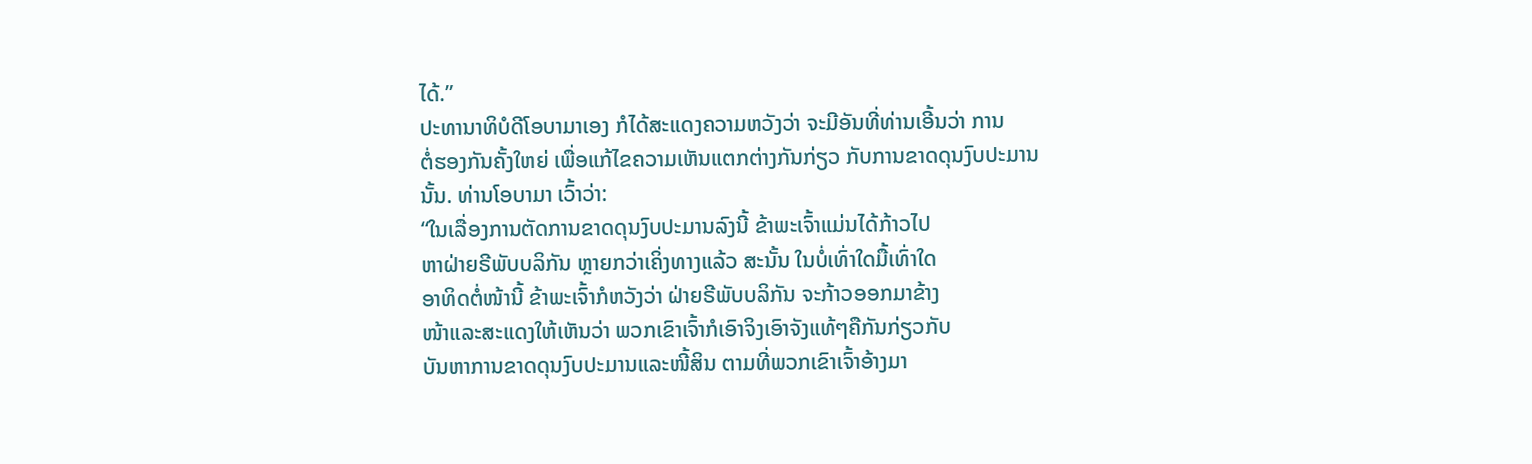ໄດ້.”
ປະທານາທິບໍດີໂອບາມາເອງ ກໍໄດ້ສະແດງຄວາມຫວັງວ່າ ຈະມີອັນທີ່ທ່ານເອີ້ນວ່າ ການ
ຕໍ່ຮອງກັນຄັ້ງໃຫຍ່ ເພື່ອແກ້ໄຂຄວາມເຫັນແຕກຕ່າງກັນກ່ຽວ ກັບການຂາດດຸນງົບປະມານ
ນັ້ນ. ທ່ານໂອບາມາ ເວົ້າວ່າ:
“ໃນເລື່ອງການຕັດການຂາດດຸນງົບປະມານລົງນີ້ ຂ້າພະເຈົ້າແມ່ນໄດ້ກ້າວໄປ
ຫາຝ່າຍຣີພັບບລິກັນ ຫຼາຍກວ່າເຄິ່ງທາງແລ້ວ ສະນັ້ນ ໃນບໍ່ເທົ່າໃດມື້ເທົ່າໃດ
ອາທິດຕໍ່ໜ້ານີ້ ຂ້າພະເຈົ້າກໍຫວັງວ່າ ຝ່າຍຣີພັບບລິກັນ ຈະກ້າວອອກມາຂ້າງ
ໜ້າແລະສະແດງໃຫ້ເຫັນວ່າ ພວກເຂົາເຈົ້າກໍເອົາຈິງເອົາຈັງແທ້ໆຄືກັນກ່ຽວກັບ
ບັນຫາການຂາດດຸນງົບປະມານແລະໜີ້ສິນ ຕາມທີ່ພວກເຂົາເຈົ້າອ້າງມາ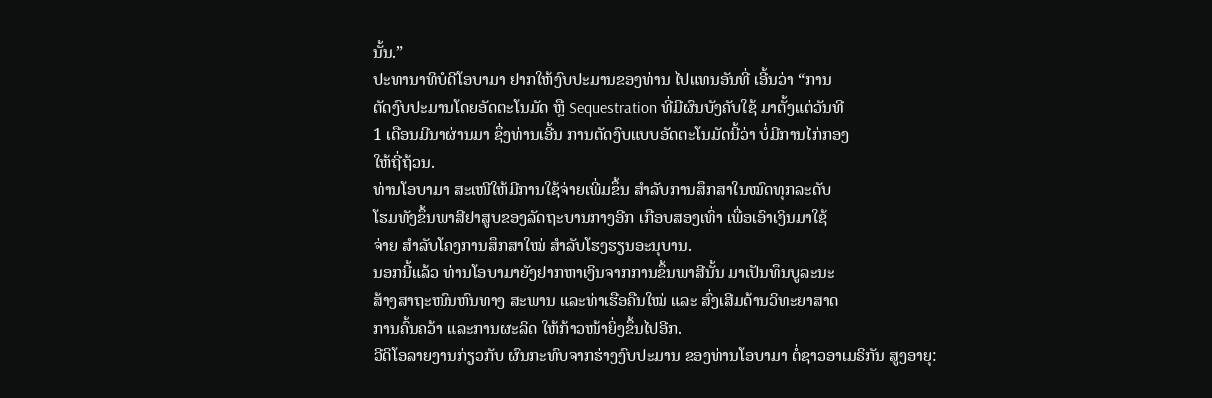ນັ້ນ.”
ປະທານາທິບໍດີໂອບາມາ ຢາກໃຫ້ງົບປະມານຂອງທ່ານ ໄປແທນອັນທີ່ ເອີ້ນວ່າ “ການ
ຕັດງົບປະມານໂດຍອັດຕະໂນມັດ ຫຼື Sequestration ທີ່ມີຜົນບັງຄັບໃຊ້ ມາຕັ້ງແຕ່ວັນທີ
1 ເດືອນມີນາຜ່ານມາ ຊຶ່ງທ່ານເອີ້ນ ການຕັດງົບແບບອັດຕະໂນມັດນີ້ວ່າ ບໍ່ມີການໄກ່ກອງ
ໃຫ້ຖີ່ຖ້ວນ.
ທ່ານໂອບາມາ ສະເໜີໃຫ້ມີການໃຊ້ຈ່າຍເພີ່ມຂຶ້ນ ສໍາລັບການສຶກສາໃນໝົດທຸກລະດັບ
ໂຮມທັງຂຶ້ນພາສີຢາສູບຂອງລັດຖະບານກາງອີກ ເກືອບສອງເທົ່າ ເພື່ອເອົາເງິນມາໃຊ້
ຈ່າຍ ສໍາລັບໂຄງການສຶກສາໃໝ່ ສໍາລັບໂຮງຮຽນອະນຸບານ.
ນອກນີ້ແລ້ວ ທ່ານໂອບາມາຍັງຢາກຫາເງິນຈາກການຂຶ້ນພາສີນັ້ນ ມາເປັນທຶນບູລະນະ
ສ້າງສາຖະໜົນຫົນທາງ ສະພານ ແລະທ່າເຮືອຄືນໃໝ່ ແລະ ສົ່ງເສີມດ້ານວິທະຍາສາດ
ການຄົ້ນຄວ້າ ແລະການຜະລິດ ໃຫ້ກ້າວໜ້າຍິ່ງຂຶ້ນໄປອີກ.
ວີດິໂອລາຍງານກ່ຽວກັບ ຜົນກະທົບຈາກຮ່າງງົບປະມານ ຂອງທ່ານໂອບາມາ ຕໍ່ຊາວອາເມຣິກັນ ສູງອາຍຸ: